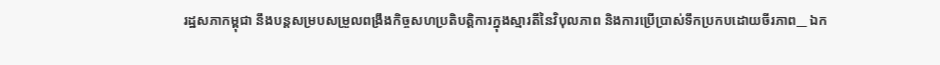រដ្ឋសភាកម្ពុជា នឹងបន្តសម្របសម្រួលពង្រឹងកិច្ចសហប្រតិបត្តិការក្នុងស្មារតីនៃវិបុលភាព និងការប្រើប្រាស់ទឹកប្រកបដោយចីរភាព__ ឯក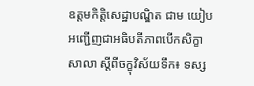ឧត្តមកិត្តិសេដ្ឋាបណ្ឌិត ជាម យៀប អញ្ជើញជាអធិបតីភាពបើកសិក្ខាសាលា ស្តីពីចក្ខុវិស័យទឹក៖ ទស្ស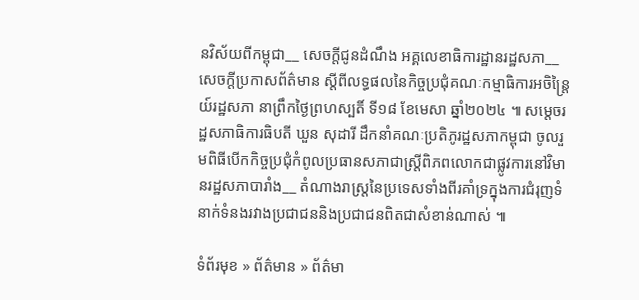នវិស័យពីកម្ពុជា__ សេចក្តីជូនដំណឹង អគ្គលេខាធិការដ្ឋានរដ្ឋសភា__ សេចក្តីប្រកាសព័ត៌មាន ស្តីពីលទ្ធផលនៃកិច្ចប្រជុំគណៈកម្មាធិការអចិន្ត្រៃយ៍រដ្ឋសភា នាព្រឹកថ្ងៃព្រហស្បតិ៍ ទី១៨ ខែមេសា ឆ្នាំ២០២៤ ៕ សម្តេចរដ្ឋសភាធិការធិបតី ឃួន សុដារី ដឹកនាំគណៈប្រតិភូរដ្ឋសភាកម្ពុជា ចូលរួមពិធីបើកកិច្ចប្រជុំកំពូលប្រធានសភាជាស្រ្តីពិភពលោកជាផ្លូវការនៅវិមានរដ្ឋសភាបារាំង__ តំណាងរាស្រ្តនៃប្រទេសទាំងពីរគាំទ្រក្នុងការជំរុញទំនាក់ទំនងរវាងប្រជាជននិងប្រជាជនពិតជាសំខាន់ណាស់ ៕

ទំព័រមុខ » ព័ត៌មាន » ព័ត៌មា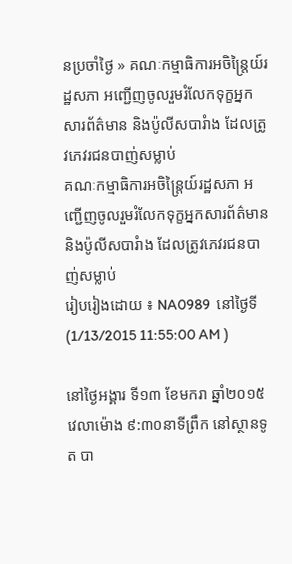នប្រចាំថ្ងៃ » គណៈកម្មាធិការអចិន្ត្រៃយ៍រដ្ឋសភា អញ្ជើញចូលរួមរំលែកទុក្ខអ្នកសារព័ត៌មាន និងប៉ូលីសបារំាង ដែលត្រូវភេវរជនបាញ់សម្លាប់
គណៈកម្មាធិការអចិន្ត្រៃយ៍រដ្ឋសភា អញ្ជើញចូលរួមរំលែកទុក្ខអ្នកសារព័ត៌មាន និងប៉ូលីសបារំាង ដែលត្រូវភេវរជនបាញ់សម្លាប់
រៀបរៀងដោយ ៖ NA0989  នៅថ្ងៃទី (1/13/2015 11:55:00 AM )

នៅថ្ងៃអង្គារ ទី១៣ ខែមករា ឆ្នាំ២០១៥ វេលាម៉ោង ៩:៣០នាទីព្រឹក នៅស្ថានទូត បា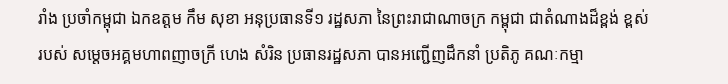រាំង ប្រចាំកម្ពុជា ឯកឧត្តម កឹម សុខា អនុប្រធានទី១ រដ្ឋសភា នៃព្រះរាជាណាចក្រ កម្ពុជា ជាតំណាងដ៏ខ្ពង់ ខ្ពស់ របស់ សម្តេចអគ្គមហាពញាចក្រី ហេង សំរិន ប្រធានរដ្ឋសភា បានអញ្ជើញដឹកនាំ ប្រតិភូ គណៈកម្មា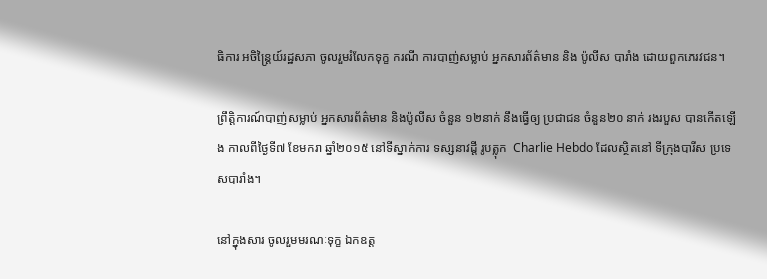ធិការ អចិន្ត្រៃយ៍រដ្ឋសភា ចូលរួមរំលែកទុក្ខ ករណី ការបាញ់សម្លាប់ អ្នកសារព័ត៌មាន និង ប៉ូលីស បារាំង ដោយពួកភេរវជន។

ព្រឹត្តិការណ៍បាញ់សម្លាប់ អ្នកសារព័ត៌មាន និងប៉ូលីស ចំនួន ១២នាក់ នឹងធ្វើឲ្យ ប្រជាជន ចំនួន២០ នាក់ រងរបួស បានកើតឡើង កាលពីថ្ងៃទី៧ ខែមករា ឆ្នាំ២០១៥ នៅទីស្នាក់ការ ទស្សនាវដ្តី រូបត្លុក  Charlie Hebdo ដែលស្ថិតនៅ ទីក្រុងបារីស ប្រទេសបារាំង។

នៅក្នុងសារ ចូលរួមមរណៈទុក្ខ ឯកឧត្ត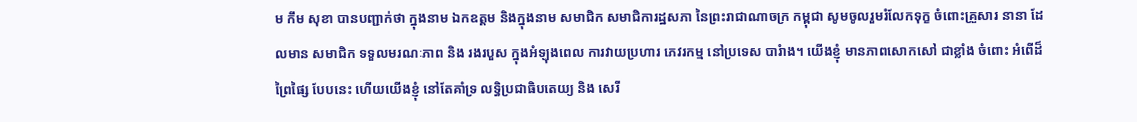ម កឹម សុខា បានបញ្ជាក់ថា ក្នុងនាម ឯកឧត្តម និងក្នុងនាម សមាជិក សមាជិការដ្ឋសភា នៃព្រះរាជាណាចក្រ កម្ពុជា សូមចូលរួមរំលែកទុក្ខ ចំពោះគ្រួសារ នានា ដែលមាន សមាជិក ទទួលមរណៈភាព និង រងរបួស ក្នុងអំឡុងពេល ការវាយប្រហារ ភេវរកម្ម នៅប្រទេស បារំាង។ យើងខ្ញុំ មានភាពសោកសៅ ជាខ្លាំង ចំពោះ អំពើដ៏ព្រៃផ្សៃ បែបនេះ ហើយយើងខ្ញុំ នៅតែគាំទ្រ លទ្ធិប្រជាធិបតេយ្យ និង សេរី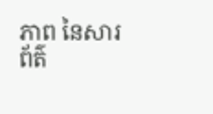ភាព នៃសារព័ត៌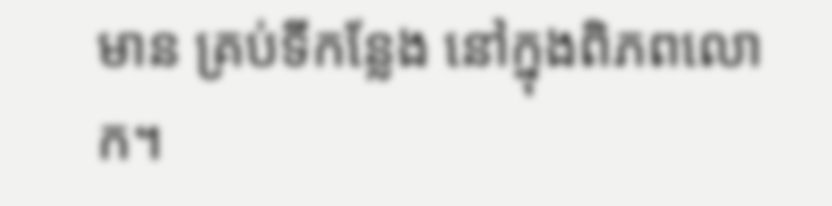មាន គ្រប់ទីកន្លែង នៅក្នុងពិភពលោក។